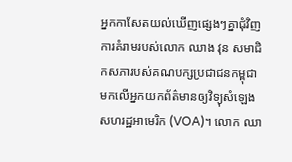អ្នកកាសែតយល់ឃើញផ្សេងៗគ្នាជុំវិញការគំរាមរបស់លោក ឈាង វុន សមាជិកសភារបស់គណបក្សប្រជាជនកម្ពុជា មកលើអ្នកយកព័ត៌មានឲ្យវិទ្យុសំឡេងសហរដ្ឋអាមេរិក (VOA)។ លោក ឈា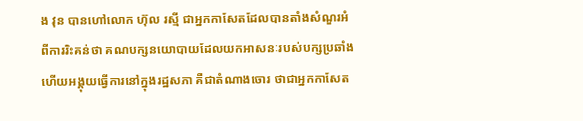ង វុន បានហៅលោក ហ៊ុល រស្មី ជាអ្នកកាសែតដែលបានតាំងសំណួរអំពីការរិះគន់ថា គណបក្សនយោបាយដែលយកអាសនៈរបស់បក្សប្រឆាំង ហើយអង្គុយធ្វើការនៅក្នុងរដ្ឋសភា គឺជាតំណាងចោរ ថាជាអ្នកកាសែត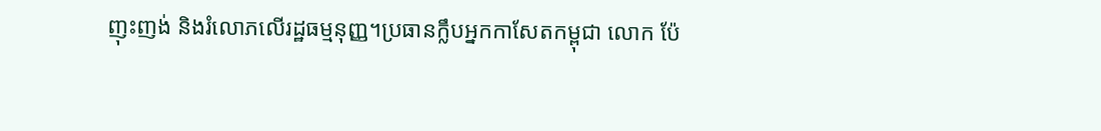ញុះញង់ និងរំលោភលើរដ្ឋធម្មនុញ្ញ។ប្រធានក្លឹបអ្នកកាសែតកម្ពុជា លោក ប៉ែ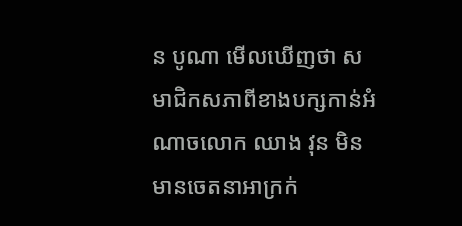ន បូណា មើលឃើញថា សមាជិកសភាពីខាងបក្សកាន់អំណាចលោក ឈាង វុន មិនមានចេតនាអាក្រក់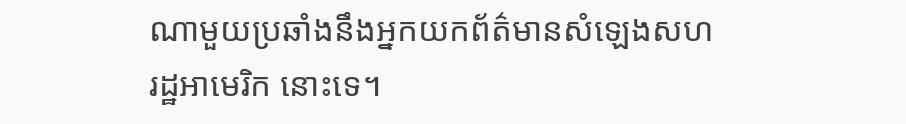ណាមួយប្រឆាំងនឹងអ្នកយកព័ត៌មានសំឡេងសហរដ្ឋអាមេរិក នោះទេ។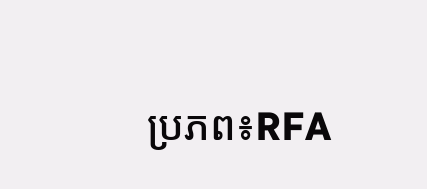ប្រភព៖RFA